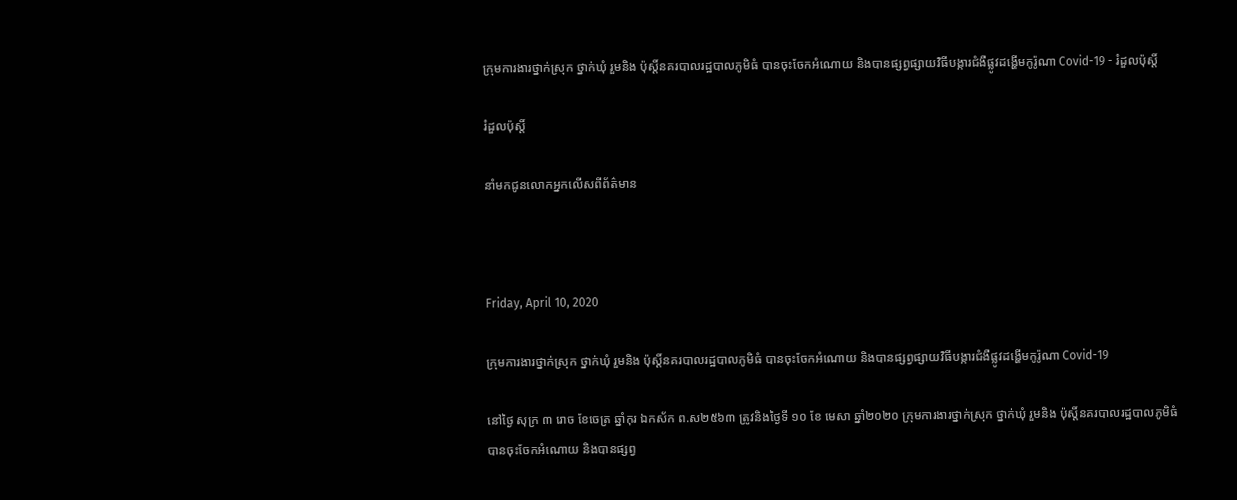ក្រុមការងារថ្នាក់ស្រុក ថ្នាក់ឃុំ រួមនិង ប៉ុស្តិ៍នគរបាលរដ្ឋបាលភូមិធំ បានចុះចែកអំណោយ និងបានផ្សព្វផ្សាយវិធីបង្ការជំងឺផ្លូវដង្ហើមកូរ៉ូណា Covid-19 - រំដួលប៉ុស្តិ៍

រំដួលប៉ុស្តិ៍

នាំមកជូនលោកអ្នកលើសពីព័ត៌មាន



Friday, April 10, 2020

ក្រុមការងារថ្នាក់ស្រុក ថ្នាក់ឃុំ រួមនិង ប៉ុស្តិ៍នគរបាលរដ្ឋបាលភូមិធំ បានចុះចែកអំណោយ និងបានផ្សព្វផ្សាយវិធីបង្ការជំងឺផ្លូវដង្ហើមកូរ៉ូណា Covid-19

នៅថ្ងៃ សុក្រ ៣ រោច ខែចេត្រ ឆ្នាំកុរ ឯកស័ក ព.ស២៥៦៣ ត្រូវនិងថ្ងៃទី ១០ ខែ មេសា ឆ្នាំ២០២០ ក្រុមការងារថ្នាក់ស្រុក ថ្នាក់ឃុំ រួមនិង ប៉ុស្តិ៍នគរបាលរដ្ឋបាលភូមិធំ បានចុះចែកអំណោយ និងបានផ្សព្វ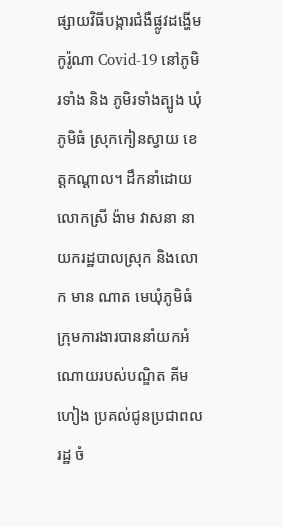ផ្សាយវិធីបង្ការជំងឺផ្លូវដង្ហើមកូរ៉ូណា Covid-19 នៅភូមិរទាំង និង ភូមិរទាំងត្បូង ឃុំភូមិធំ ស្រុកកៀនស្វាយ ខេត្តកណ្តាល។ ដឹកនាំដោយលោកស្រី ង៉ាម វាសនា នាយករដ្ឋបាលស្រុក និងលោក មាន ណាត មេឃុំភូមិធំ ក្រុមការងារបាននាំយកអំណោយរបស់បណ្ឌិត គីម ហៀង ប្រគល់ជូនប្រជាពលរដ្ឋ ចំ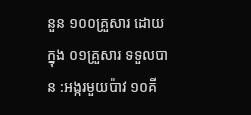នួន ១០០គ្រួសារ ដោយក្នុង ០១គ្រួសារ ទទួលបាន :អង្ករមួយប៉ាវ ១០គី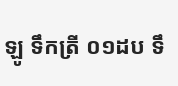ឡូ ទឹកត្រី ០១ដប ទឹ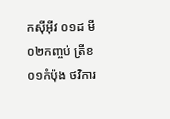កសុីអុីវ ០១ដ មី ០២កញ្ចប់ ត្រីខ ០១កំប៉ុង ថវិការ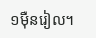១មុឺនរៀល។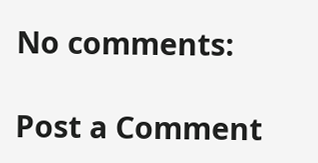No comments:

Post a Comment